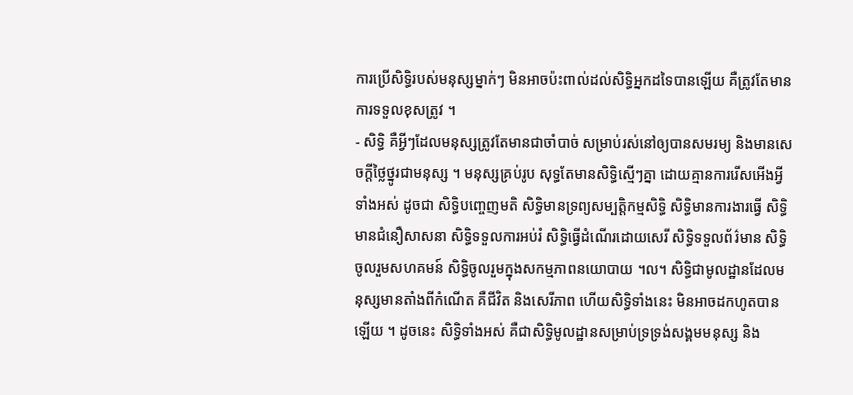ការប្រើសិទ្ធិរបស់មនុស្សម្នាក់ៗ មិនអាចប៉ះពាល់ដល់សិទ្ធិអ្នកដទៃបានឡើយ គឺត្រូវតែមានការទទួលខុសត្រូវ ។
- សិទ្ធិ គឺអ្វីៗដែលមនុស្សត្រូវតែមានជាចាំបាច់ សម្រាប់រស់នៅឲ្យបានសមរម្យ និងមានសេចក្ដីថ្លៃថ្នូរជាមនុស្ស ។ មនុស្សគ្រប់រូប សុទ្ធតែមានសិទ្ធិស្មើៗគ្នា ដោយគ្មានការរើសអើងអ្វីទាំងអស់ ដូចជា សិទ្ធិបញ្ចេញមតិ សិទ្ធិមានទ្រព្យសម្បត្តិកម្មសិទ្ធិ សិទ្ធិមានការងារធ្វើ សិទ្ធិមានជំនឿសាសនា សិទ្ធិទទួលការអប់រំ សិទ្ធិធើ្វដំណើរដោយសេរី សិទ្ធិទទួលព័រ៌មាន សិទ្ធិចូលរួមសហគមន៍ សិទ្ធិចូលរួមក្នុងសកម្មភាពនយោបាយ ។ល។ សិទ្ធិជាមូលដ្ឋានដែលមនុស្សមានតាំងពីកំណើត គឺជីវិត និងសេរីភាព ហើយសិទ្ធិទាំងនេះ មិនអាចដកហូតបានឡើយ ។ ដូចនេះ សិទ្ធិទាំងអស់ គឺជាសិទ្ធិមូលដ្ឋានសម្រាប់ទ្រទ្រង់សង្គមមនុស្ស និង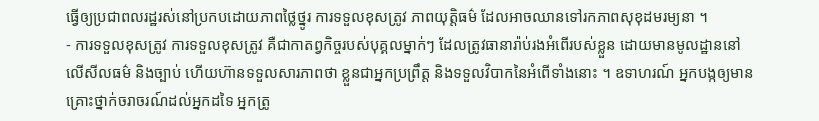ធ្វើឲ្យប្រជាពលរដ្ឋរស់នៅប្រកបដោយភាពថ្លៃថ្នូរ ការទទួលខុសត្រូវ ភាពយុត្តិធម៌ ដែលអាចឈានទៅរកភាពសុខុដមរម្យនា ។
- ការទទួលខុសត្រូវ ការទទួលខុសត្រូវ គឺជាកាតព្វកិច្ចរបស់បុគ្គលម្នាក់ៗ ដែលត្រូវធានារ៉ាប់រងអំពើរបស់ខ្លួន ដោយមានមូលដ្ឋាននៅលើសីលធម៌ និងច្បាប់ ហើយហ៊ានទទួលសារភាពថា ខ្លួនជាអ្នកប្រព្រឹត្ត និងទទួលវិបាកនៃអំពើទាំងនោះ ។ ឧទាហរណ៍ អ្នកបង្កឲ្យមានគ្រោះថ្នាក់ចរាចរណ៍ដល់អ្នកដទៃ អ្នកត្រូ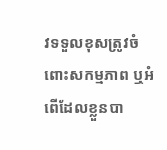វទទួលខុសត្រូវចំពោះសកម្មភាព ឬអំពើដែលខ្លួនបា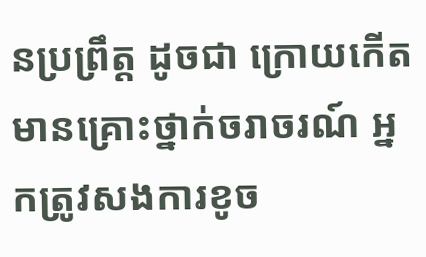នប្រព្រឹត្ត ដូចជា ក្រោយកើតមានគ្រោះថ្នាក់ចរាចរណ៍ អ្នកត្រូវសងការខូច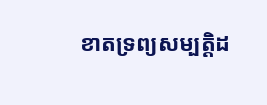ខាតទ្រព្យសម្បត្តិដ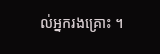ល់អ្នករងគ្រោះ ។